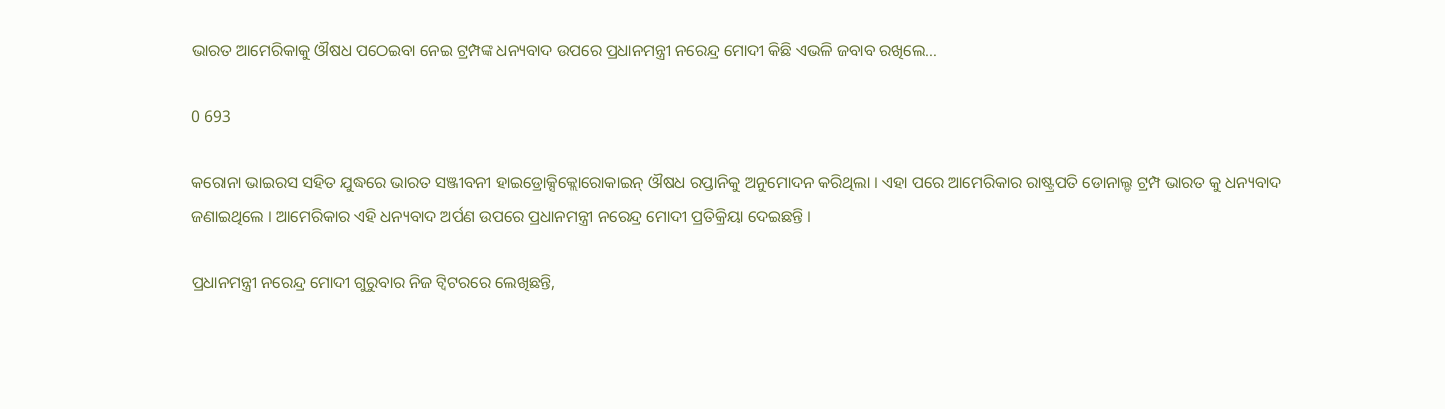ଭାରତ ଆମେରିକାକୁ ଔଷଧ ପଠେଇବା ନେଇ ଟ୍ରମ୍ପଙ୍କ ଧନ୍ୟବାଦ ଉପରେ ପ୍ରଧାନମନ୍ତ୍ରୀ ନରେନ୍ଦ୍ର ମୋଦୀ କିଛି ଏଭଳି ଜବାବ ରଖିଲେ…

0 693

କରୋନା ଭାଇରସ ସହିତ ଯୁଦ୍ଧରେ ଭାରତ ସଞ୍ଜୀବନୀ ହାଇଡ୍ରୋକ୍ସିକ୍ଲୋରୋକାଇନ୍ ଔଷଧ ରପ୍ତାନିକୁ ଅନୁମୋଦନ କରିଥିଲା । ଏହା ପରେ ଆମେରିକାର ରାଷ୍ଟ୍ରପତି ଡୋନାଲ୍ଡ ଟ୍ରମ୍ପ ଭାରତ କୁ ଧନ୍ୟବାଦ ଜଣାଇଥିଲେ । ଆମେରିକାର ଏହି ଧନ୍ୟବାଦ ଅର୍ପଣ ଉପରେ ପ୍ରଧାନମନ୍ତ୍ରୀ ନରେନ୍ଦ୍ର ମୋଦୀ ପ୍ରତିକ୍ରିୟା ଦେଇଛନ୍ତି ।

ପ୍ରଧାନମନ୍ତ୍ରୀ ନରେନ୍ଦ୍ର ମୋଦୀ ଗୁରୁବାର ନିଜ ଟ୍ୱିଟରରେ ଲେଖିଛନ୍ତି,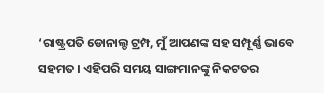‘ରାଷ୍ଟ୍ରପତି ଡୋନାଲ୍ଡ ଟ୍ରମ୍ପ, ମୁଁ ଆପଣଙ୍କ ସହ ସମ୍ପୂର୍ଣ୍ଣ ଭାବେ ସହମତ । ଏହିପରି ସମୟ ସାଙ୍ଗମାନଙ୍କୁ ନିକଟତର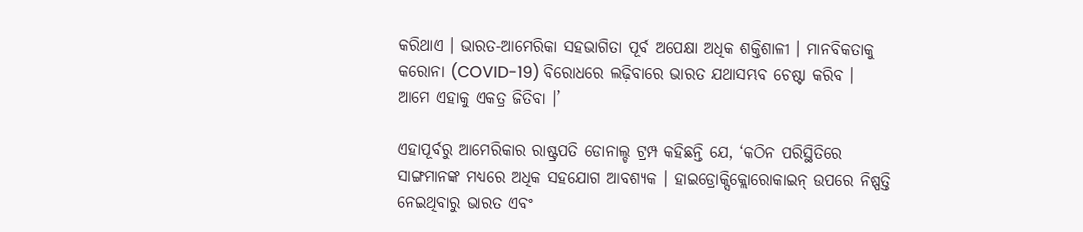କରିଥାଏ । ଭାରତ-ଆମେରିକା ସହଭାଗିତା ପୂର୍ବ ଅପେକ୍ଷା ଅଧିକ ଶକ୍ତିଶାଳୀ । ମାନବିକତାକୁ କରୋନା (COVID-19) ବିରୋଧରେ ଲଢ଼ିବାରେ ଭାରତ ଯଥାସମ୍ଭବ ଚେଷ୍ଟା କରିବ । ଆମେ ଏହାକୁ ଏକତ୍ର ଜିତିବା ।’

ଏହାପୂର୍ବରୁ ଆମେରିକାର ରାଷ୍ଟ୍ରପତି ଡୋନାଲ୍ଡ ଟ୍ରମ୍ପ କହିଛନ୍ତି ଯେ, ‘କଠିନ ପରିସ୍ଥିତିରେ ସାଙ୍ଗମାନଙ୍କ ମଧ୍ୟରେ ଅଧିକ ସହଯୋଗ ଆବଶ୍ୟକ । ହାଇଡ୍ରୋକ୍ସିକ୍ଲୋରୋକାଇନ୍ ଉପରେ ନିଷ୍ପତ୍ତି ନେଇଥିବାରୁ ଭାରତ ଏବଂ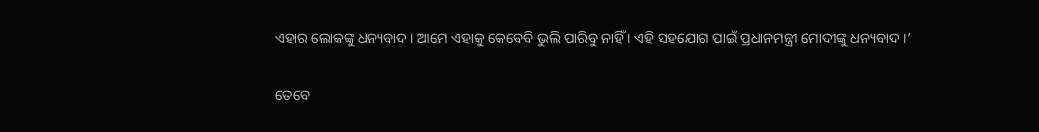ଏହାର ଲୋକଙ୍କୁ ଧନ୍ୟବାଦ । ଆମେ ଏହାକୁ କେବେବି ଭୁଲି ପାରିବୁ ନାହିଁ । ଏହି ସହଯୋଗ ପାଇଁ ପ୍ରଧାନମନ୍ତ୍ରୀ ମୋଦୀଙ୍କୁ ଧନ୍ୟବାଦ ।’

ତେବେ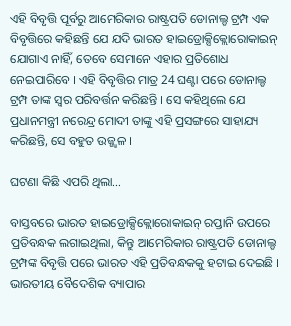ଏହି ବିବୃତ୍ତି ପୂର୍ବରୁ ଆମେରିକାର ରାଷ୍ଟ୍ରପତି ଡୋନାଲ୍ଡ ଟ୍ରମ୍ପ ଏକ ବିବୃତ୍ତିରେ କହିଛନ୍ତି ଯେ ଯଦି ଭାରତ ହାଇଡ୍ରୋକ୍ସିକ୍ଲୋରୋକାଇନ୍ ଯୋଗାଏ ନାହିଁ, ତେବେ ସେମାନେ ଏହାର ପ୍ରତିଶୋଧ ନେଇପାରିବେ । ଏହି ବିବୃତ୍ତିର ମାତ୍ର 24 ଘଣ୍ଟା ପରେ ଡୋନାଲ୍ଡ ଟ୍ରମ୍ପ ତାଙ୍କ ସ୍ୱର ପରିବର୍ତ୍ତନ କରିଛନ୍ତି । ସେ କହିଥିଲେ ଯେ ପ୍ରଧାନମନ୍ତ୍ରୀ ନରେନ୍ଦ୍ର ମୋଦୀ ତାଙ୍କୁ ଏହି ପ୍ରସଙ୍ଗରେ ସାହାଯ୍ୟ କରିଛନ୍ତି, ସେ ବହୁତ ଉଜ୍ଜ୍ୱଳ ।

ଘଟଣା କିଛି ଏପରି ଥିଲା…

ବାସ୍ତବରେ ଭାରତ ହାଇଡ୍ରୋକ୍ସିକ୍ଲୋରୋକାଇନ୍ ରପ୍ତାନି ଉପରେ ପ୍ରତିବନ୍ଧକ ଲଗାଇଥିଲା, କିନ୍ତୁ ଆମେରିକାର ରାଷ୍ଟ୍ରପତି ଡୋନାଲ୍ଡ ଟ୍ରମ୍ପଙ୍କ ବିବୃତ୍ତି ପରେ ଭାରତ ଏହି ପ୍ରତିବନ୍ଧକକୁ ହଟାଇ ଦେଇଛି । ଭାରତୀୟ ବୈଦେଶିକ ବ୍ୟାପାର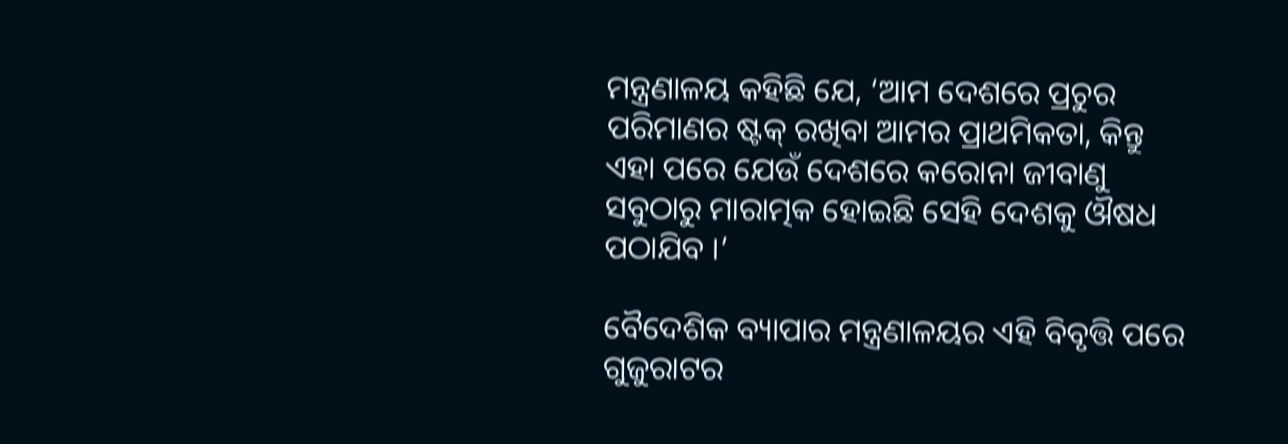ମନ୍ତ୍ରଣାଳୟ କହିଛି ଯେ, ‘ଆମ ଦେଶରେ ପ୍ରଚୁର ପରିମାଣର ଷ୍ଟକ୍ ରଖିବା ଆମର ପ୍ରାଥମିକତା, କିନ୍ତୁ ଏହା ପରେ ଯେଉଁ ଦେଶରେ କରୋନା ଜୀବାଣୁ ସବୁଠାରୁ ମାରାତ୍ମକ ହୋଇଛି ସେହି ଦେଶକୁ ଔଷଧ ପଠାଯିବ ।’

ବୈଦେଶିକ ବ୍ୟାପାର ମନ୍ତ୍ରଣାଳୟର ଏହି ବିବୃତ୍ତି ପରେ ଗୁଜୁରାଟର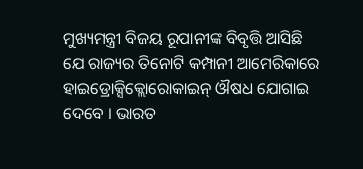ମୁଖ୍ୟମନ୍ତ୍ରୀ ବିଜୟ ରୂପାନୀଙ୍କ ବିବୃତ୍ତି ଆସିଛି ଯେ ରାଜ୍ୟର ତିନୋଟି କମ୍ପାନୀ ଆମେରିକାରେ ହାଇଡ୍ରୋକ୍ସିକ୍ଲୋରୋକାଇନ୍ ଔଷଧ ଯୋଗାଇ ଦେବେ । ଭାରତ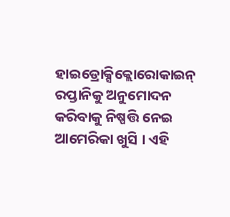ହାଇଡ୍ରୋକ୍ସିକ୍ଲୋରୋକାଇନ୍ ରପ୍ତାନିକୁ ଅନୁମୋଦନ କରିବାକୁ ନିଷ୍ପତ୍ତି ନେଇ ଆମେରିକା ଖୁସି । ଏହି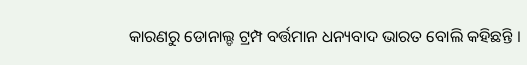କାରଣରୁ ଡୋନାଲ୍ଡ ଟ୍ରମ୍ପ ବର୍ତ୍ତମାନ ଧନ୍ୟବାଦ ଭାରତ ବୋଲି କହିଛନ୍ତି ।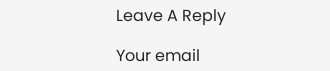Leave A Reply

Your email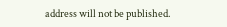address will not be published.